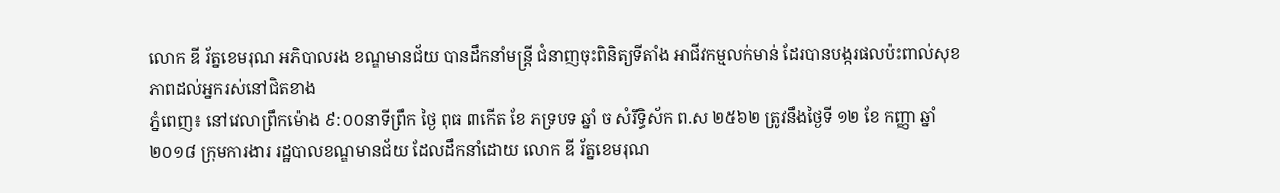លោក ឌី រ័ត្នខេមរុណ អភិបាលរង ខណ្ឌមានជ័យ បានដឹកនាំមន្រ្តី ជំនាញចុះពិនិត្យទីតាំង អាជីវកម្មលក់មាន់ ដែរបានបង្ករផលប៉ះពាល់សុខ ភាពដល់អ្នករស់នៅជិតខាង
ភ្នំពេញ៖ នៅវេលាព្រឹកម៉ោង ៩:០០នាទីព្រឹក ថ្ងៃ ពុធ ៣កើត ខែ ភទ្របទ ឆ្នាំ ច សំរឹទ្ធិស័ក ព.ស ២៥៦២ ត្រូវនឹងថ្ងៃទី ១២ ខែ កញ្ញា ឆ្នាំ ២០១៨ ក្រុមការងារ រដ្ឋបាលខណ្ឌមានជ័យ ដែលដឹកនាំដោយ លោក ឌី រ័ត្នខេមរុណ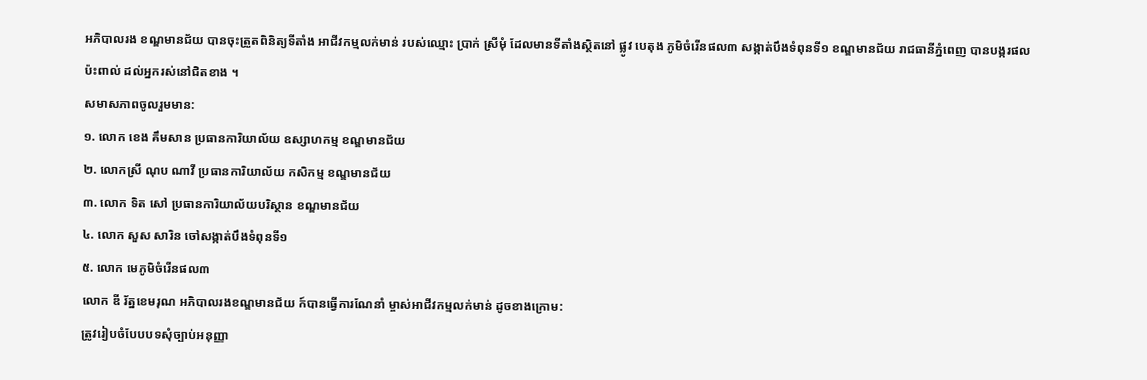អភិបាលរង ខណ្ឌមានជ័យ បានចុះត្រួតពិនិត្យទីតាំង អាជីវកម្មលក់មាន់ របស់ឈ្មោះ ប្រាក់ ស្រីមុំ ដែលមានទីតាំងស្ថិតនៅ ផ្លូវ បេតុង ភូមិចំរើនផល៣ សង្កាត់បឹងទំពុនទី១ ខណ្ឌមានជ័យ រាជធានីភ្នំពេញ បានបង្ករផលប៉ះពាល់ ដល់អ្នករស់នៅជិតខាង ។
សមាសភាពចូលរួមមាន:
១. លោក ខេង គឹមសាន ប្រធានការិយាល័យ ឧស្សាហកម្ម ខណ្ឌមានជ័យ
២. លោកស្រី ណុប ណាវី ប្រធានការិយាល័យ កសិកម្ម ខណ្ឌមានជ័យ
៣. លោក ទិត សៅ ប្រធានការិយាល័យបរិស្ថាន ខណ្ឌមានជ័យ
៤. លោក សួស សារិន ចៅសង្កាត់បឹងទំពុនទី១
៥. លោក មេភូមិចំរើនផល៣
លោក ឌី រ័ត្នខេមរុណ អភិបាលរងខណ្ឌមានជ័យ ក៍បានធ្វើការណែនាំ ម្ចាស់អាជីវកម្មលក់មាន់ ដូចខាងក្រោម:
ត្រូវរៀបចំបែបបទសុំច្បាប់អនុញ្ញា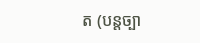ត (បន្តច្បា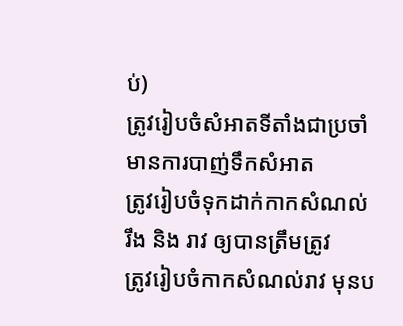ប់)
ត្រូវរៀបចំសំអាតទីតាំងជាប្រចាំ មានការបាញ់ទឹកសំអាត
ត្រូវរៀបចំទុកដាក់កាកសំណល់ រឹង និង រាវ ឲ្យបានត្រឹមត្រូវ
ត្រូវរៀបចំកាកសំណល់រាវ មុនប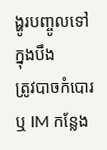ង្ហូរបញ្ចូលទៅក្នុងបឹង
ត្រូវបាចកំបោរ ឬ IM កន្លែង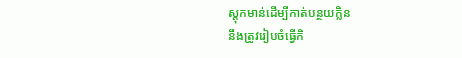ស្តុកមាន់ដើម្បីកាត់បន្ថយក្លិន
នឹងត្រូវរៀបចំធ្វើកិ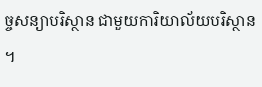ច្ចសន្យាបរិស្ថាន ជាមួយការិយាល័យបរិស្ថាន ។